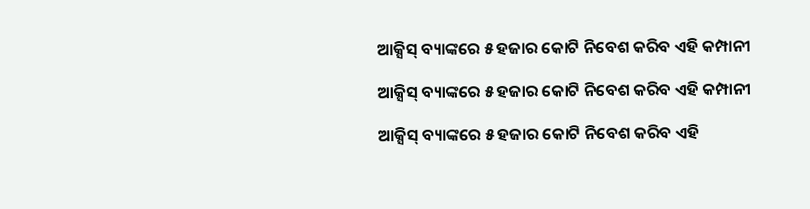ଆକ୍ସିସ୍ ବ୍ୟାଙ୍କରେ ୫ ହଜାର କୋଟି ନିବେଶ କରିବ ଏହି କମ୍ପାନୀ

ଆକ୍ସିସ୍ ବ୍ୟାଙ୍କରେ ୫ ହଜାର କୋଟି ନିବେଶ କରିବ ଏହି କମ୍ପାନୀ

ଆକ୍ସିସ୍ ବ୍ୟାଙ୍କରେ ୫ ହଜାର କୋଟି ନିବେଶ କରିବ ଏହି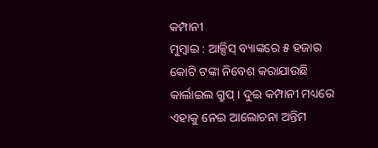କମ୍ପାନୀ
ମୁମ୍ବାଇ : ଆକ୍ସିସ୍ ବ୍ୟାଙ୍କରେ ୫ ହଜାର କୋଟି ଟଙ୍କା ନିବେଶ କରାଯାଉଛି କାର୍ଲାଇଲ ଗ୍ରୁପ୍ । ଦୁଇ କମ୍ପାନୀ ମଧ୍ୟରେ ଏହାକୁ ନେଇ ଆଲୋଚନା ଅନ୍ତିମ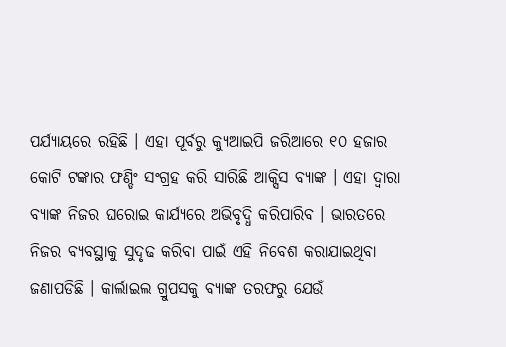ପର୍ଯ୍ୟାୟରେ ରହିଛି । ଏହା ପୂର୍ବରୁ କ୍ୟୁଆଇପି ଜରିଆରେ ୧୦ ହଜାର କୋଟି ଟଙ୍କାର ଫଣ୍ଡିଂ ସଂଗ୍ରହ କରି ସାରିଛି ଆକ୍ସିସ ବ୍ୟାଙ୍କ । ଏହା ଦ୍ୱାରା ବ୍ୟାଙ୍କ ନିଜର ଘରୋଇ କାର୍ଯ୍ୟରେ ଅଭିବୃଦ୍ଧି କରିପାରିବ । ଭାରତରେ ନିଜର ବ୍ୟବସ୍ଥାକୁ ସୁଦୃଢ କରିବା ପାଇଁ ଏହି ନିବେଶ କରାଯାଇଥିବା ଜଣାପଡିଛି । କାର୍ଲାଇଲ ଗ୍ରୁପସକୁ ବ୍ୟାଙ୍କ ତରଫରୁ ଯେଉଁ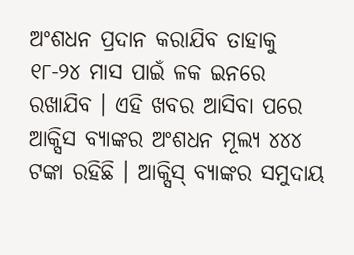ଅଂଶଧନ ପ୍ରଦାନ କରାଯିବ ତାହାକୁ ୧୮-୨୪ ମାସ ପାଇଁ ଳକ ଇନରେ ରଖାଯିବ । ଏହି ଖବର ଆସିବା ପରେ ଆକ୍ସିସ ବ୍ୟାଙ୍କର ଅଂଶଧନ ମୂଲ୍ୟ ୪୪୪ ଟଙ୍କା ରହିଛି । ଆକ୍ସିସ୍ ବ୍ୟାଙ୍କର ସମୁଦାୟ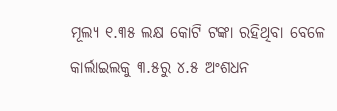ମୂଲ୍ୟ ୧.୩୫ ଲକ୍ଷ କୋଟି ଟଙ୍କା ରହିଥିବା ବେଳେ କାର୍ଲାଇଲକୁ ୩.୫ରୁ ୪.୫ ଅଂଶଧନ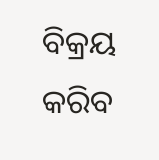ବିକ୍ରୟ କରିବ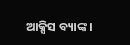ଆକ୍ସିସ ବ୍ୟାଙ୍କ ।